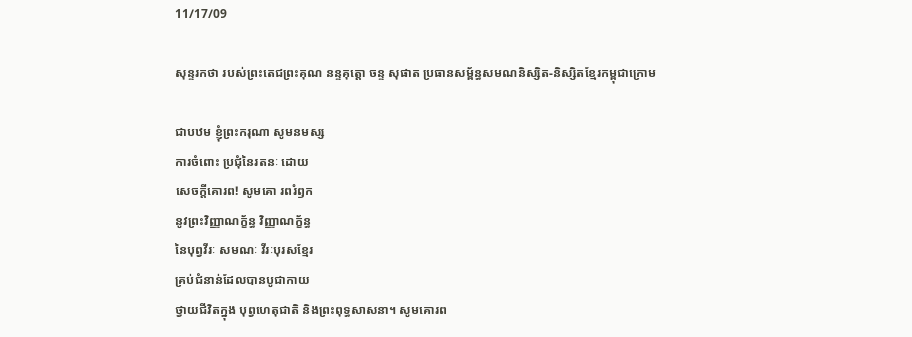11/17/09

សុន្ទរកថា របស់ព្រះតេជព្រះគុណ នន្ទគុត្តោ ចន្ទ សុផាត ប្រធានសម្ព័ន្ធសមណនិស្សិត-និស្សិតខ្មែរកម្ពុជាក្រោម

ជាបឋម ខ្ញុំព្រះករុណា សូមនមស្ស
ការចំពោះ ប្រជុំនៃរតនៈ ដោយ
សេចក្តីគោរព! សូមគោ រពរំឭក
នូវព្រះវិញ្ញាណក្ខ័ន្ធ វិញ្ញាណក្ខ័ន្ធ
នៃបុព្វវីរៈ សមណៈ វីរៈបុរសខ្មែរ
គ្រប់ជំនាន់ដែលបានបូជាកាយ
ថ្វាយជីវិតក្នុង បុព្វហេតុជាតិ និងព្រះពុទ្ធសាសនា។ សូមគោរព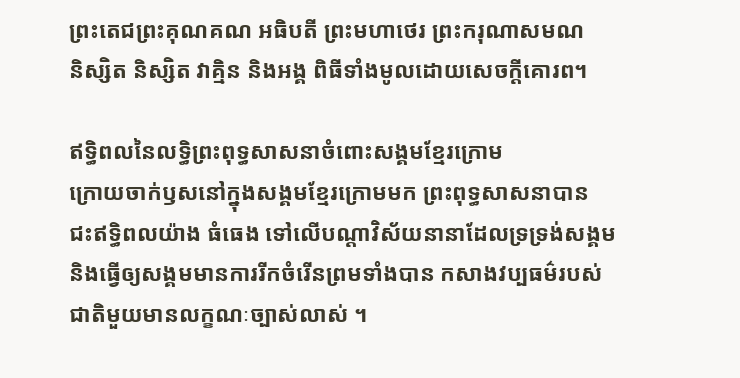ព្រះតេជព្រះគុណគណ អធិបតី ព្រះមហាថេរ ព្រះករុណាសមណ
និស្សិត និស្សិត វាគ្មិន និងអង្គ ពិធីទាំងមូលដោយសេចក្តីគោរព។

ឥទ្ធិពលនៃលទ្ធិព្រះពុទ្ធសាសនាចំពោះសង្គមខ្មែរក្រោម
ក្រោយចាក់ឫសនៅក្នុងសង្គមខ្មែរក្រោមមក ព្រះពុទ្ធសាសនាបាន
ជះឥទ្ធិពលយ៉ាង ធំធេង ទៅលើបណ្តាវិស័យនានាដែលទ្រទ្រង់សង្គម
និងធ្វើឲ្យសង្គមមានការរីកចំរើនព្រមទាំងបាន កសាងវប្បធម៌របស់
ជាតិមួយមានលក្ខណៈច្បាស់លាស់ ។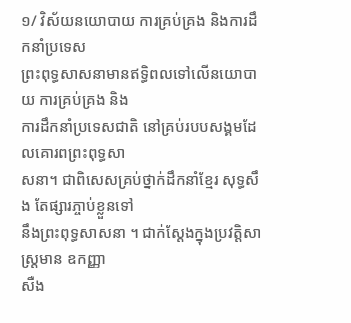១/ វិស័យនយោបាយ ការគ្រប់គ្រង និងការដឹកនាំប្រទេស
ព្រះពុទ្ធសាសនាមានឥទ្ធិពលទៅលើនយោបាយ ការគ្រប់គ្រង និង
ការដឹកនាំប្រទេសជាតិ នៅគ្រប់របបសង្គមដែលគោរពព្រះពុទ្ធសា
សនា។ ជាពិសេសគ្រប់ថ្នាក់ដឹកនាំខ្មែរ សុទ្ធសឹង តែផ្សារភ្ចាប់ខ្លួនទៅ
នឹងព្រះពុទ្ធសាសនា ។ ជាក់ស្តែងក្នុងប្រវត្តិសាស្រ្តមាន ឧកញ្ញា
សឺង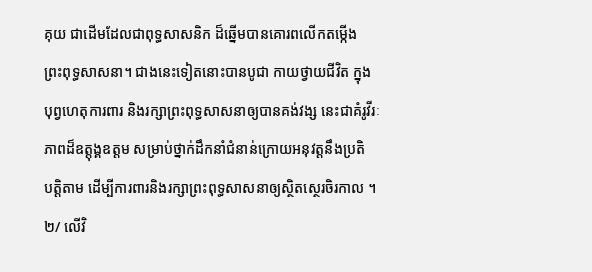គុយ ជាដើមដែលជាពុទ្ធសាសនិក ដ៏ឆ្នើមបានគោរពលើកតម្កើង
ព្រះពុទ្ធសាសនា។ ជាងនេះទៀតនោះបានបូជា កាយថ្វាយជីវិត ក្នុង
បុព្វហេតុការពារ និងរក្សាព្រះពុទ្ធសាសនាឲ្យបានគង់វង្ស នេះជាគំរូវីរៈ
ភាពដ៏ឧត្តុង្គឧត្តម សម្រាប់ថ្នាក់ដឹកនាំជំនាន់ក្រោយអនុវត្តនឹងប្រតិ
បត្តិតាម ដើម្បីការពារនិងរក្សាព្រះពុទ្ធសាសនាឲ្យស្ថិតស្ថេរចិរកាល ។
២/ លើវិ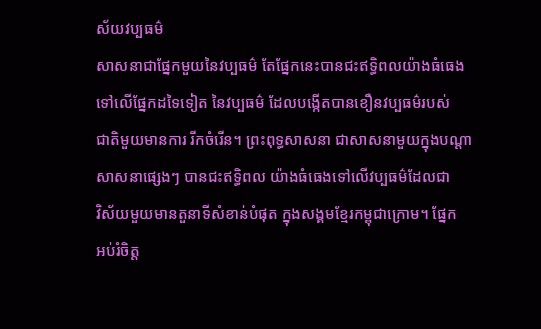ស័យវប្បធម៌
សាសនាជាផ្នែកមួយនៃវប្បធម៌ តែផ្នែកនេះបានជះឥទ្ធិពលយ៉ាងធំធេង
ទៅលើផ្នែកដទៃទៀត នៃវប្បធម៌ ដែលបង្កើតបានខឿនវប្បធម៌របស់
ជាតិមួយមានការ រីកចំរើន។ ព្រះពុទ្ធសាសនា ជាសាសនាមួយក្នុងបណ្តា
សាសនាផ្សេងៗ បានជះឥទ្ធិពល យ៉ាងធំធេងទៅលើវប្បធម៌ដែលជា
វិស័យមួយមានតួនាទីសំខាន់បំផុត ក្នុងសង្គមខ្មែរកម្ពុជាក្រោម។ ផ្នែក
អប់រំចិត្ត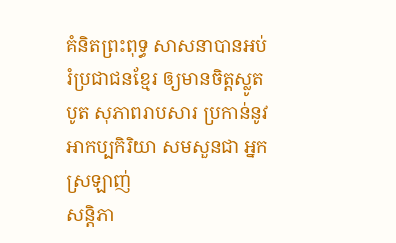គំនិតព្រះពុទ្ធ សាសនាបានអប់រំប្រជាជនខ្មែរ ឲ្យមានចិត្តស្លូត
បូត សុភាពរាបសារ ប្រកាន់នូវអាកប្បកិរិយា សមសួនជា អ្នកស្រឡាញ់
សន្តិភា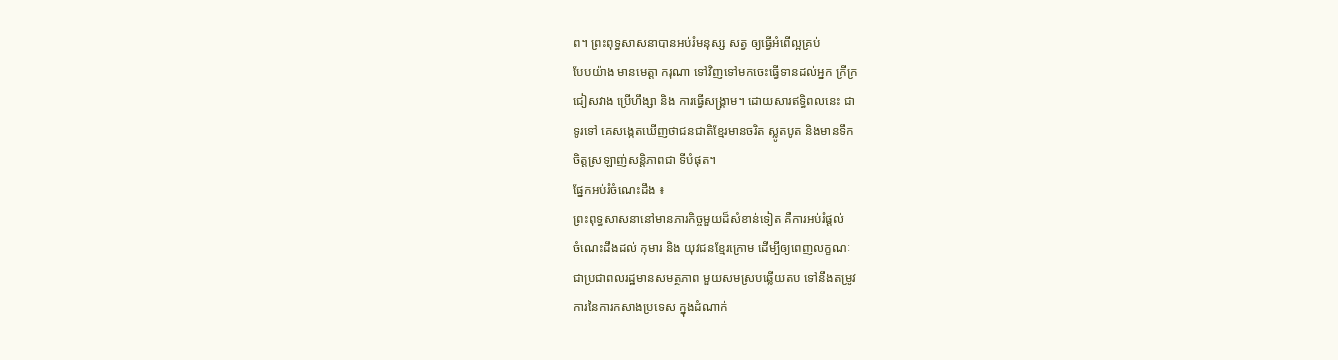ព។ ព្រះពុទ្ធសាសនាបានអប់រំមនុស្ស សត្វ ឲ្យធ្វើអំពើល្អគ្រប់
បែបយ៉ាង មានមេត្តា ករុណា ទៅវិញទៅមកចេះធ្វើទានដល់អ្នក ក្រីក្រ
ជៀសវាង ប្រើហឹង្សា និង ការធ្វើសង្គ្រាម។ ដោយសារឥទ្ធិពលនេះ ជា
ទូរទៅ គេសង្កេតឃើញថាជនជាតិខ្មែរមានចរិត ស្លូតបូត និងមានទឹក
ចិត្តស្រឡាញ់សន្តិភាពជា ទីបំផុត។
ផ្នែកអប់រំចំណេះដឹង ៖
ព្រះពុទ្ធសាសនានៅមានភារកិច្ចមួយដ៏សំខាន់ទៀត គឺការអប់រំផ្តល់
ចំណេះដឹងដល់ កុមារ និង យុវជនខ្មែរក្រោម ដើម្បីឲ្យពេញលក្ខណៈ
ជាប្រជាពលរដ្ឋមានសមត្ថភាព មួយសមស្របឆ្លើយតប ទៅនឹងតម្រូវ
ការនៃការកសាងប្រទេស ក្នុងដំណាក់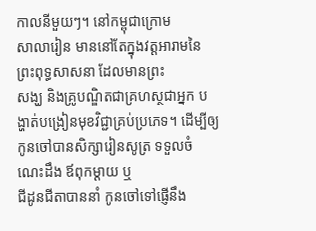កាលនីមួយៗ។ នៅកម្ពុជាក្រោម
សាលារៀន មាននៅតែក្នុងវត្តអារាមនៃព្រះពុទ្ធសាសនា ដែលមានព្រះ
សង្ឃ និងគ្រូបណ្ឌិតជាគ្រហស្ថជាអ្នក បង្ហាត់បង្រៀនមុខវិជ្ជាគ្រប់ប្រភេទ។ ដើម្បីឲ្យកូនចៅបានសិក្សារៀនសូត្រ ទទួលចំណេះដឹង ឪពុកម្តាយ ឬ
ជីដូនជីតាបាននាំ កូនចៅទៅផ្ញើនឹង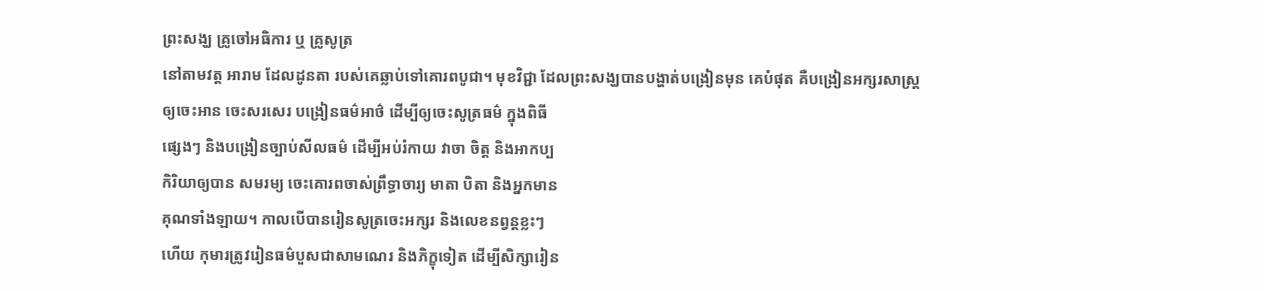ព្រះសង្ឃ គ្រូចៅអធិការ ឬ គ្រូសូត្រ
នៅតាមវត្ត អារាម ដែលដូនតា របស់គេឆ្លាប់ទៅគោរពបូជា។ មុខវិជ្ជា ដែលព្រះសង្ឃបានបង្ហាត់បង្រៀនមុន គេបំផុត គឺបង្រៀនអក្សរសាស្រ្ត
ឲ្យចេះអាន ចេះសរសេរ បង្រៀនធម៌អាថ៌ ដើម្បីឲ្យចេះសូត្រធម៌ ក្នុងពិធី
ផ្សេងៗ និងបង្រៀនច្បាប់សីលធម៌ ដើម្បីអប់រំកាយ វាចា ចិត្ត និងអាកប្ប
កិរិយាឲ្យបាន សមរម្យ ចេះគោរពចាស់ព្រឹទ្ធាចារ្យ មាតា បិតា និងអ្នកមាន
គុណទាំងឡាយ។ កាលបើបានរៀនសូត្រចេះអក្សរ និងលេខនព្វន្តខ្លះៗ
ហើយ កុមារត្រូវរៀនធម៌បួសជាសាមណេរ និងភិក្ខុទៀត ដើម្បីសិក្សារៀន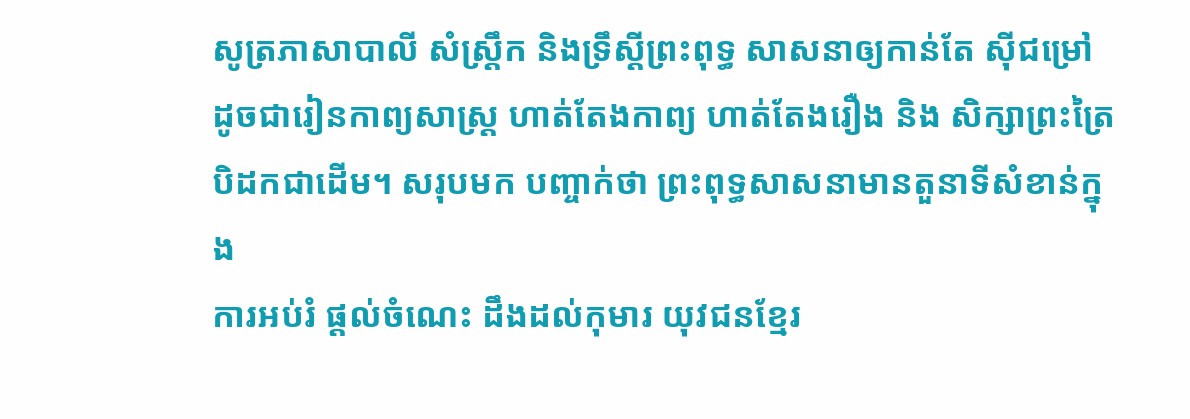សូត្រភាសាបាលី សំស្រឹ្តក និងទ្រឹស្តីព្រះពុទ្ធ សាសនាឲ្យកាន់តែ ស៊ីជម្រៅ
ដូចជារៀនកាព្យសាស្រ្ត ហាត់តែងកាព្យ ហាត់តែងរឿង និង សិក្សាព្រះត្រៃ
បិដកជាដើម។ សរុបមក បញ្ចាក់ថា ព្រះពុទ្ធសាសនាមានតួនាទីសំខាន់ក្នុង
ការអប់រំ ផ្តល់ចំណេះ ដឹងដល់កុមារ យុវជនខ្មែរ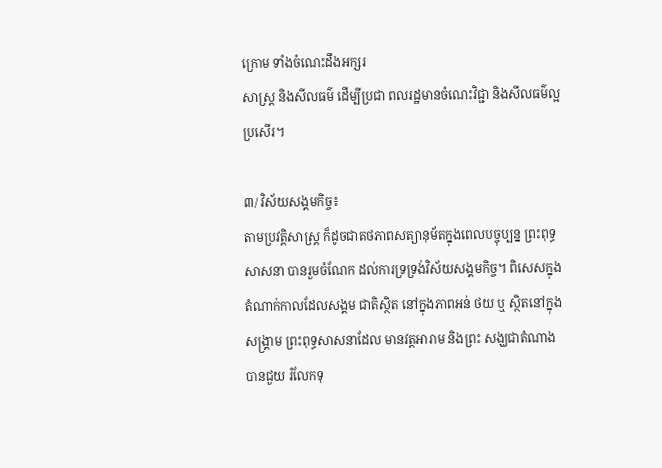ក្រោម ទាំងចំណេះដឹងអក្សរ
សាស្រ្ត និងសីលធម៌ ដើម្បីប្រជា ពលរដ្ឋមានចំណេះវិជ្ជា និងសីលធម៌ល្អ
ប្រសើរ។

៣/ វិស័យសង្គមកិច្ច៖
តាមប្រវត្តិសាស្រ្ត ក៏ដូចជាតថភាពសត្យានុម័តក្នុងពេលបច្ចុប្បន្ន ព្រះពុទ្ធ
សាសនា បានរួមចំណែក ដល់ការទ្រទ្រង់វិស័យសង្គមកិច្ច។ ពិសេសក្នុង
តំណាក់កាលដែលសង្គម ជាតិស្ថិត នៅក្នុងភាពអន់ ថយ ឬ ស្ថិតនៅក្នុង
សង្រ្គាម ព្រះពុទ្ធសាសនាដែល មានវត្តអារាម និងព្រះ សង្ឃជាតំណាង
បានជួយ រំលែកទុ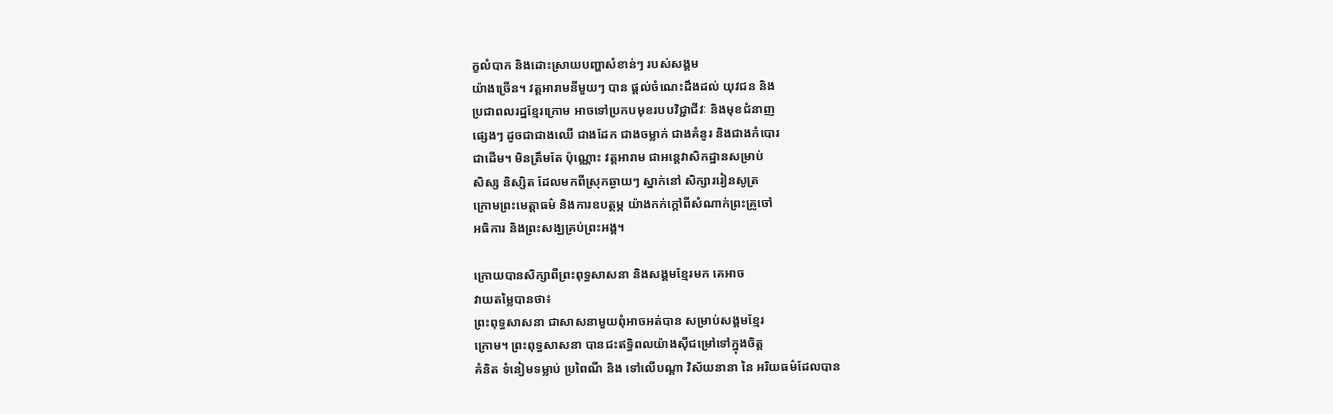ក្ខលំបាក និងដោះស្រាយបញ្ហាសំខាន់ៗ របស់សង្គម
យ៉ាងច្រើន។ វត្តអារាមនីមួយៗ បាន ផ្តល់ចំណេះដឹងដល់ យុវជន និង
ប្រជាពលរដ្ឋខ្មែរក្រោម អាចទៅប្រកបមុខរបបវិជ្ជាជីវៈ និងមុខជំនាញ
ផ្សេងៗ ដូចជាជាងឈើ ជាងដែក ជាងចម្លាក់ ជាងគំនូរ និងជាងកំបោរ
ជាដើម។ មិនត្រឹមតែ ប៉ុណ្ណោះ វត្តអារាម ជាអន្តេវាសិកដ្ឋានសម្រាប់
សិស្ស និស្សិត ដែលមកពីស្រុកឆ្ងាយៗ ស្នាក់នៅ សិក្សាររៀនសូត្រ
ក្រោមព្រះមេត្តាធម៌ និងការឧបត្ថម្ភ យ៉ាងកក់ក្តៅពីសំណាក់ព្រះគ្រូចៅ
អធិការ និងព្រះសង្ឃគ្រប់ព្រះអង្គ។

ក្រោយបានសិក្សាពីព្រះពុទ្ធសាសនា និងសង្គមខ្មែរមក គេអាច
វាយតម្លៃបានថា៖
ព្រះពុទ្ធសាសនា ជាសាសនាមួយពុំអាចអត់បាន សម្រាប់សង្គមខ្មែរ
ក្រោម។ ព្រះពុទ្ធសាសនា បានជះឥទ្ធិពលយ៉ាងស៊ីជម្រៅទៅក្នុងចិត្ត
គំនិត ទំនៀមទម្លាប់ ប្រពៃណី និង ទៅលើបណ្តា វិស័យនានា នៃ អរិយធម៌ដែលបាន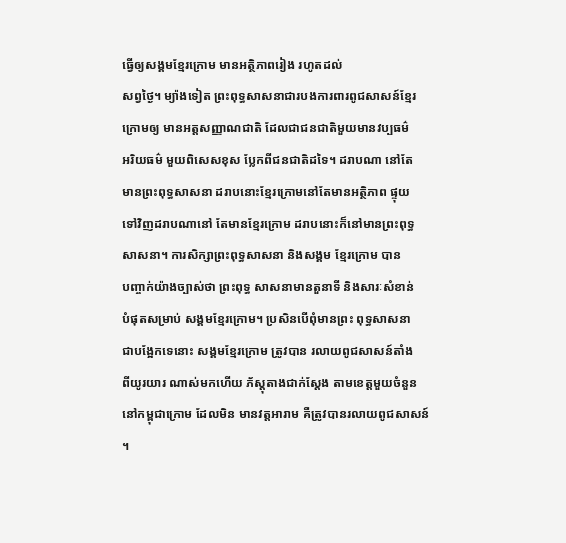ធ្វើឲ្យសង្គមខ្មែរក្រោម មានអត្ថិភាពរៀង រហូតដល់
សព្វថ្ងៃ។ ម្យ៉ាងទៀត ព្រះពុទ្ធសាសនាជារបងការពារពូជសាសន៍ខ្មែរ
ក្រោមឲ្យ មានអត្តសញ្ញាណជាតិ ដែលជាជនជាតិមួយមានវប្បធម៌
អរិយធម៌ មួយពិសេសខុស ប្លែកពីជនជាតិដទៃ។ ដរាបណា នៅតែ
មានព្រះពុទ្ធសាសនា ដរាបនោះខ្មែរក្រោមនៅតែមានអត្ថិភាព ផ្ទុយ
ទៅវិញដរាបណានៅ តែមានខ្មែរក្រោម ដរាបនោះក៏នៅមានព្រះពុទ្ធ
សាសនា។ ការសិក្សាព្រះពុទ្ធសាសនា និងសង្គម ខ្មែរក្រោម បាន
បញ្ចាក់យ៉ាងច្បាស់ថា ព្រះពុទ្ធ សាសនាមានតួនាទី និងសារៈសំខាន់
បំផុតសម្រាប់ សង្គមខ្មែរក្រោម។ ប្រសិនបើពុំមានព្រះ ពុទ្ធសាសនា
ជាបង្អែកទេនោះ សង្គមខ្មែរក្រោម ត្រូវបាន រលាយពូជសាសន៍តាំង
ពីយូរយារ ណាស់មកហើយ ភ័ស្តុតាងជាក់ស្តែង តាមខេត្តមួយចំនួន
នៅកម្ពុជាក្រោម ដែលមិន មានវត្តអារាម គឺត្រូវបានរលាយពូជសាសន៍
។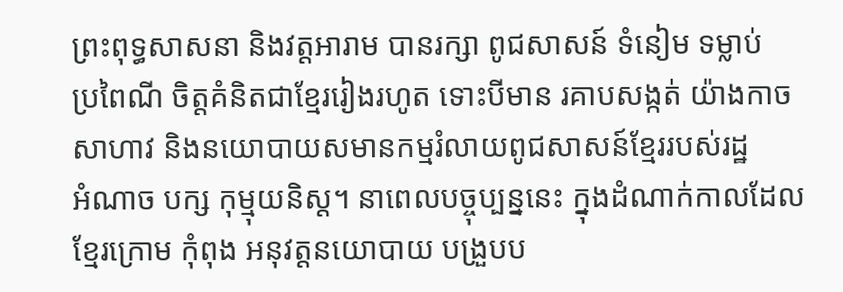ព្រះពុទ្ធសាសនា និងវត្តអារាម បានរក្សា ពូជសាសន៍ ទំនៀម ទម្លាប់
ប្រពៃណី ចិត្តគំនិតជាខ្មែររៀងរហូត ទោះបីមាន រគាបសង្កត់ យ៉ាងកាច
សាហាវ និងនយោបាយសមានកម្មរំលាយពូជសាសន៍ខ្មែររបស់រដ្ឋ
អំណាច បក្ស កុម្មុយនិស្ត។ នាពេលបច្ចុប្បន្ននេះ ក្នុងដំណាក់កាលដែល
ខ្មែរក្រោម កុំពុង អនុវត្តនយោបាយ បង្រួបប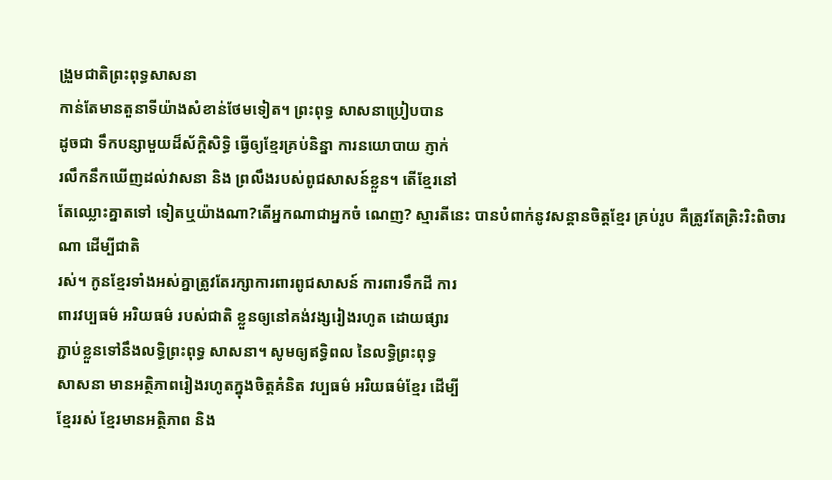ង្រួមជាតិព្រះពុទ្ធសាសនា
កាន់តែមានតួនាទីយ៉ាងសំខាន់ថែមទៀត។ ព្រះពុទ្ធ សាសនាប្រៀបបាន
ដូចជា ទឹកបន្សាមួយដ៏ស័ក្តិសិទ្ធិ ធ្វើឲ្យខ្មែរគ្រប់និន្នា ការនយោបាយ ភ្ញាក់
រលឹកនឹកឃើញដល់វាសនា និង ព្រលឹងរបស់ពូជសាសន៍ខ្លួន។ តើខ្មែរនៅ
តែឈ្លោះគ្នាតទៅ ទៀតឬយ៉ាងណា?តើអ្នកណាជាអ្នកចំ ណេញ? ស្មារតីនេះ បានបំពាក់នូវសន្តានចិត្តខ្មែរ គ្រប់រូប គឺត្រូវតែត្រិះរិះពិចារណា ដើម្បីជាតិ
រស់។ កូនខ្មែរទាំងអស់គ្នាត្រូវតែរក្សាការពារពូជសាសន៍ ការពារទឹកដី ការ
ពារវប្បធម៌ អរិយធម៌ របស់ជាតិ ខ្លួនឲ្យនៅគង់វង្សរៀងរហូត ដោយផ្សារ
ភ្ជាប់ខ្លួនទៅនឹងលទ្ធិព្រះពុទ្ធ សាសនា។ សូមឲ្យឥទ្ធិពល នៃលទ្ធិព្រះពុទ្ធ
សាសនា មានអត្ថិភាពរៀងរហូតក្នុងចិត្តគំនិត វប្បធម៌ អរិយធម៌ខ្មែរ ដើម្បី
ខ្មែររស់ ខ្មែរមានអត្ថិភាព និង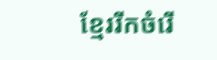ខ្មែររីកចំរើ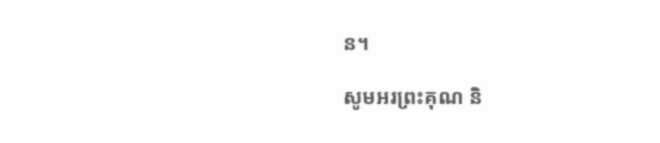ន។

សូមអរព្រះគុណ និ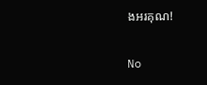ងអរគុណ!

No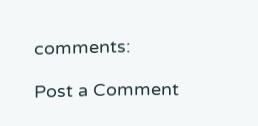comments:

Post a Comment